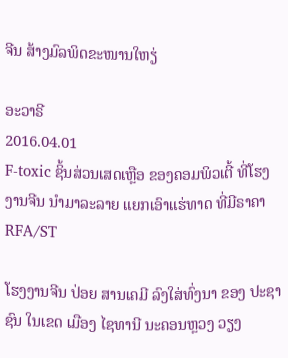ຈີນ ສ້າງມົລພິດຂະໜານໃຫຽ່

ອະວາຣີ
2016.04.01
F-toxic ຊິ້ນສ່ວນເສດເຫຼືອ ຂອງຄອມພິວເຕີ້ ທີ່ໂຮງງານຈີນ ນໍາມາລະລາຍ ແຍກເອົາແຮ່ທາດ ທີ່ມີຣາຄາ
RFA/ST

ໂຮງງານຈີນ ປ່ອຍ ສານເຄມີ ລົງໃສ່ທົ່ງນາ ຂອງ ປະຊາຊົນ ໃນເຂດ ເມືອງ ໄຊທານີ ນະຄອນຫຼວງ ວຽງ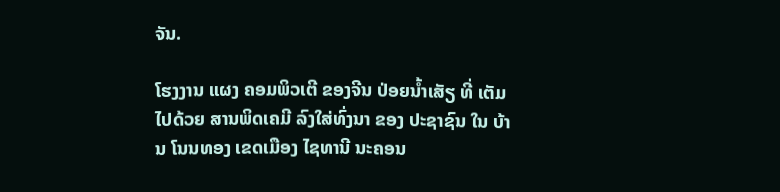ຈັນ.

ໂຮງງານ ແຜງ ຄອມພິວເຕີ ຂອງຈີນ ປ່ອຍນ້ຳເສັຽ ທີ່ ເຕັມໄປດ້ວຍ ສານພິດເຄມີ ລົງໃສ່ທົ່ງນາ ຂອງ ປະຊາຊົນ ໃນ ບ້ານ ໂນນທອງ ເຂດເມືອງ ໄຊທານີ ນະຄອນ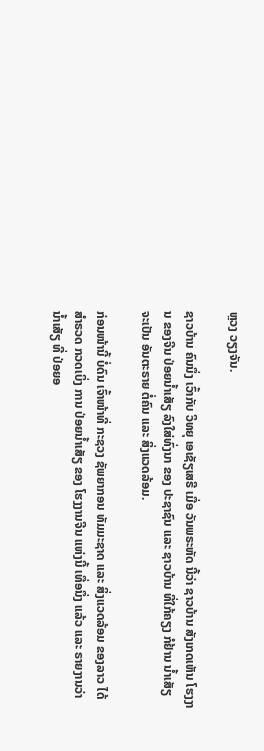ຫຼວງ ວຽງຈັນ.

ຊາວບ້ານ ຄົນນຶ່ງ ເວົ້າກັບ ວິທຍຸ ເອເຊັຽເສຣີ ເມື່ອ ວັນພຣະຫັດ ນີ້ວ່າ ຊາວບ້ານ ສັງເກດເຫັນ ໂຮງງານ ຂອງຈີນ ປ່ອຍນ້ຳເສັຽ ລົງໃສ່ທົ່ງນາ ຂອງ ປະຊາຊົນ ແລະ ຊາວບ້ານ ທີ່ໃກ້ຄຽງ ກໍຢ້ານ ນ້ຳເສັຽ ຈະເປັນ ອັນຕະຣາຍ ຕໍ່ຄົນ ແລະ ສິ່ງແວດລ້ອມ.

ກ່ອນໜ້ານີ້ ບໍ່ດົນ ເຈົ້າໜ້າທີ່ ກະຊວງ ຊັພຍາກອນ ທັມມະຊາດ ແລະ ສິ່ງແວດລ້ອມ ຂອງລາວ ໄດ້ ສຳຣວດ ກວດເບິ່ງ ການ ປ່ອຍນ້ຳເສັຽ ຂອງ ໂຮງງານຈີນ ແຫ່ງນີ້ ເທື່ອນຶ່ງ ແລ້ວ ແລະ ຣາຍງານວ່າ ນ້ຳເສັຽ ທີ່ ປ່ອຍອ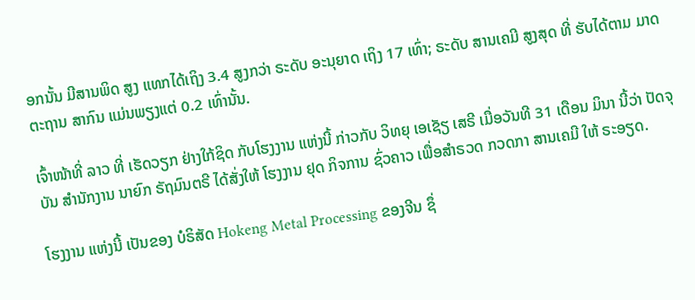ອກນັ້ນ ມີສານພິດ ສູງ ແທກໄດ້ເຖິງ 3.4 ສູງກວ່າ ຣະດັບ ອະນຸຍາດ ເຖິງ 17 ເທົ່າ; ຣະດັບ ສານເຄມີ ສູງສຸດ ທີ່ ຮັບໄດ້ຕາມ ມາດຕະຖານ ສາກົນ ແມ່ນພຽງແຕ່ 0.2 ເທົ່ານັ້ນ.

ເຈົ້າໜ້າທີ່ ລາວ ທີ່ ເຮັດວຽກ ຢ່າງໃກ້ຊິດ ກັບໂຮງງານ ແຫ່ງນີ້ ກ່າວກັບ ວິທຍຸ ເອເຊັຽ ເສຣີ ເມື່ອວັນທີ 31 ເດືອນ ມິນາ ນີ້ວ່າ ປັດຈຸບັນ ສຳນັກງານ ນາຍົກ ຣັຖມົນຕຣີ ໄດ້ສັ່ງໃຫ້ ໂຮງງານ ຢຸດ ກິຈການ ຊົ່ວຄາວ ເພື່ອສຳຣວດ ກວດກາ ສານເຄມີ ໃຫ້ ຣະອຽດ.

ໂຮງງານ ແຫ່ງນີ້ ເປັນຂອງ ບໍຣິສັດ Hokeng Metal Processing ຂອງຈີນ ຊຶ່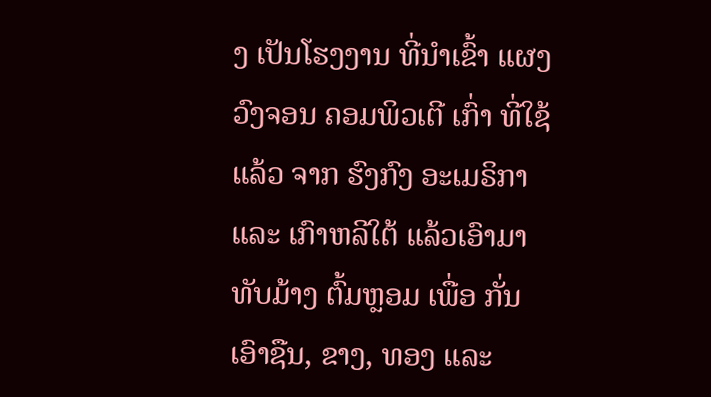ງ ເປັນໂຮງງານ ທີ່ນຳເຂົ້າ ແຜງ ວົງຈອນ ຄອມພິວເຕີ ເກົ່າ ທີ່ໃຊ້ແລ້ວ ຈາກ ຮົງກົງ ອະເມຣິກາ ແລະ ເກົາຫລີໃຕ້ ແລ້ວເອົາມາ ທັບມ້າງ ຕົ້ມຫຼອມ ເພື່ອ ກັ່ນເອົາຊືນ, ຂາງ, ທອງ ແລະ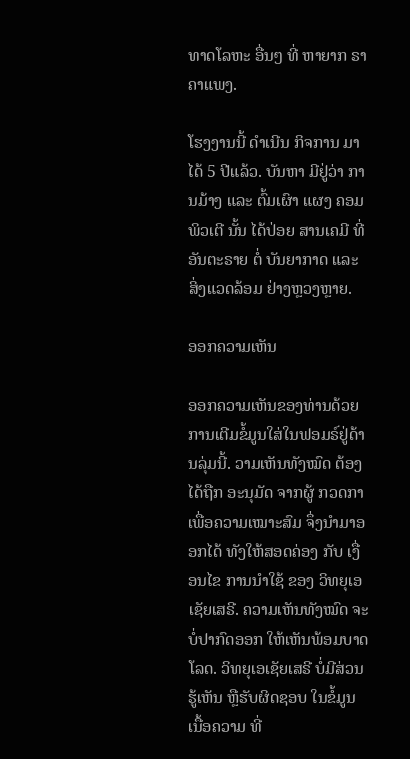ທາດໂລຫະ ອື່ນໆ ທີ່ ຫາຍາກ ຣາຄາແພງ.

ໂຮງງານນີ້ ດຳເນີນ ກິຈການ ມາໄດ້ 5 ປີແລ້ວ. ບັນຫາ ມີຢູ່ວ່າ ການມ້າງ ແລະ ຕົ້ມເຜົາ ແຜງ ຄອມພິວເຕີ ນັ້ນ ໄດ້ປ່ອຍ ສານເຄມີ ທີ່ ອັນຕະຣາຍ ຕໍ່ ບັນຍາກາດ ແລະ ສິ່ງແວດລ້ອມ ຢ່າງຫຼວງຫຼາຍ.

ອອກຄວາມເຫັນ

ອອກຄວາມເຫັນຂອງທ່ານດ້ວຍການເຕີມຂໍ້ມູນໃສ່ໃນຟອມຣ໌ຢູ່ດ້ານລຸ່ມນີ້. ວາມເຫັນທັງໝົດ ຕ້ອງໄດ້ຖືກ ອະນຸມັດ ຈາກຜູ້ ກວດກາ ເພື່ອຄວາມເໝາະສົມ ຈຶ່ງນໍາມາອອກໄດ້ ທັງໃຫ້ສອດຄ່ອງ ກັບ ເງື່ອນໄຂ ການນຳໃຊ້ ຂອງ ວິທຍຸເອເຊັຍເສຣີ. ຄວາມເຫັນທັງໝົດ ຈະບໍ່ປາກົດອອກ ໃຫ້ເຫັນພ້ອມບາດໂລດ. ວິທຍຸເອເຊັຍເສຣີ ບໍ່ມີສ່ວນຮູ້ເຫັນ ຫຼືຮັບຜິດຊອບ ໃນຂໍ້ມູນເນື້ອຄວາມ ທີ່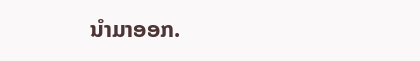ນໍາມາອອກ.